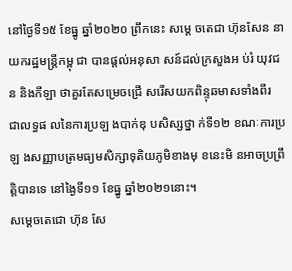នៅថ្ងៃទី១៥ ខែធ្នូ ឆ្នាំ២០២០ ព្រឹកនេះ សម្តេ ចតេជា ហ៊ុនសែន នាយករដ្ឋមន្រ្តីកម្ពុ ជា បានផ្តល់អនុសា សន៍ដល់ក្រសួងអ ប់រំ យុវជន និងកីឡា ថាគួរតែសម្រេចជ្រើ សរើសយកពិន្ទុឆមាសទាំងពីរ
ជាលទ្ធផ លនៃការប្រឡ ងបាក់ឌុ បសិស្សថ្នា ក់ទី១២ ខណៈការប្រឡ ងសញ្ញាបត្រមធ្យមសិក្សាទុតិយភូមិខាងមុ ខនេះមិ នអាចប្រព្រឹត្តិបានទេ នៅង្ងៃទី១១ ខែធ្នូ ឆ្នាំ២០២១នោះ។
សម្ដេចតេជោ ហ៊ុន សែ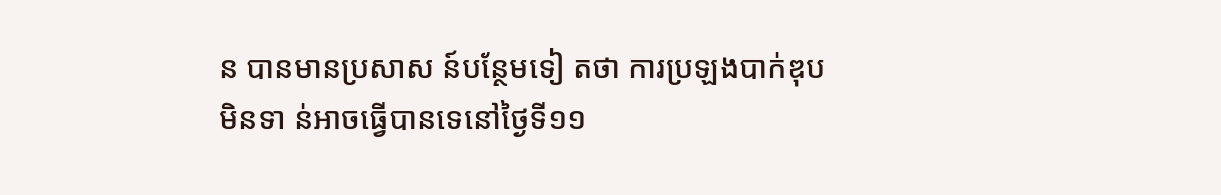ន បានមានប្រសាស ន៍បន្ថែមទៀ តថា ការប្រឡងបាក់ឌុប មិនទា ន់អាចធ្វើបានទេនៅថ្ងៃទី១១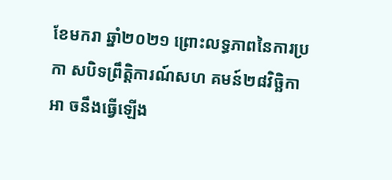ខែមករា ឆ្នាំ២០២១ ព្រោះលទ្ធភាពនៃការប្រកា សបិទព្រឹត្តិការណ៍សហ គមន៍២៨វិច្ឆិកា អា ចនឹងធ្វើឡើង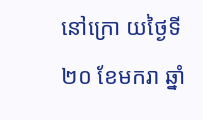នៅក្រោ យថ្ងៃទី២០ ខែមករា ឆ្នាំ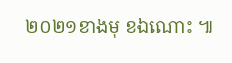២០២១ខាងមុ ខឯណោះ ៕